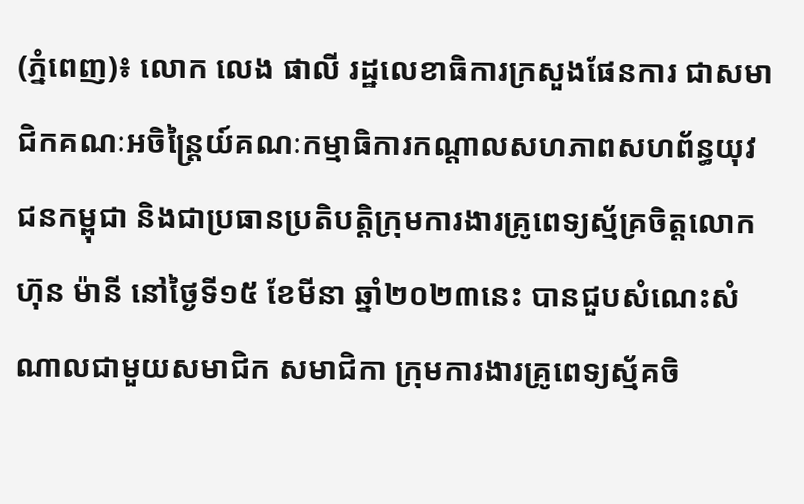(ភ្នំពេញ)៖ លោក លេង ផាលី រដ្ឋលេខាធិការក្រសួងផែនការ ជាសមាជិកគណៈអចិន្ត្រៃយ៍គណៈកម្មាធិការកណ្តាលសហភាពសហព័ន្ធយុវជនកម្ពុជា និងជាប្រធានប្រតិបត្តិក្រុមការងារគ្រូពេទ្យស្ម័គ្រចិត្តលោក ហ៊ុន ម៉ានី នៅថ្ងៃទី១៥ ខែមីនា ឆ្នាំ២០២៣នេះ បានជួបសំណេះសំណាលជាមួយសមាជិក សមាជិកា ក្រុមការងារគ្រូពេទ្យស្ម័គចិ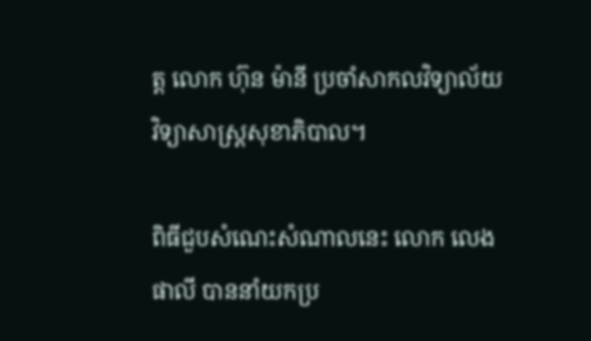ត្ត លោក ហ៊ុន ម៉ានី ប្រចាំសាកលវិទ្យាល័យវិទ្យាសាស្ត្រសុខាភិបាល។

ពិធីជួបសំណេះសំណាលនេះ លោក លេង ផាលី បាននាំយកប្រ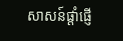សាសន៍ផ្ដាំផ្ញើ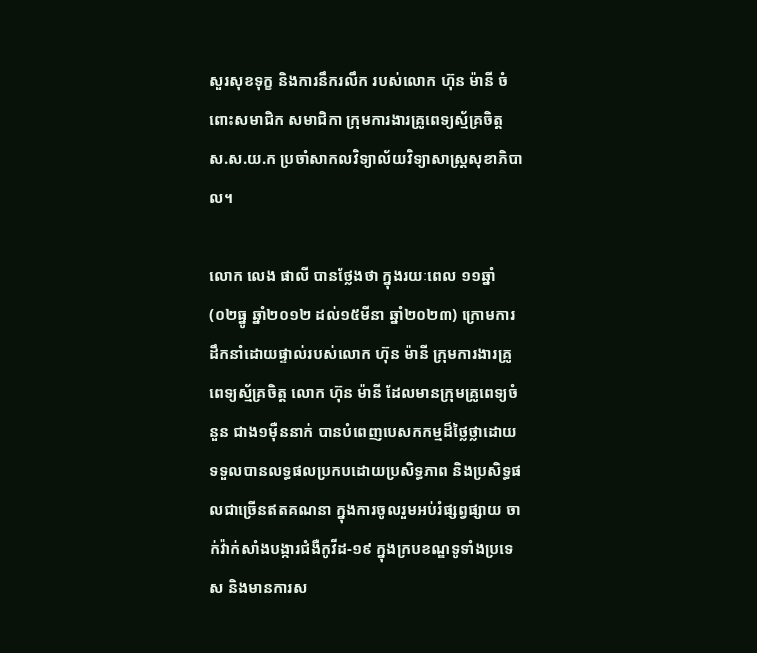សួរសុខទុក្ខ និងការនឹករលឹក របស់លោក ហ៊ុន ម៉ានី ចំពោះសមាជិក សមាជិកា ក្រុមការងារគ្រូពេទ្យស្ម័គ្រចិត្ដ ស.ស.យ.ក ប្រចាំសាកលវិទ្យាល័យវិទ្យាសាស្រ្តសុខាភិបាល។

លោក លេង ផាលី បានថ្លែងថា ក្នុងរយៈពេល ១១ឆ្នាំ (០២ធ្នូ ឆ្នាំ២០១២ ដល់១៥មីនា ឆ្នាំ២០២៣) ក្រោមការដឹកនាំដោយផ្ទាល់របស់លោក ហ៊ុន ម៉ានី ក្រុមការងារគ្រូពេទ្យស្ម័គ្រចិត្ត លោក ហ៊ុន ម៉ានី ដែលមានក្រុមគ្រូពេទ្យចំនួន ជាង១ម៉ឺននាក់ បានបំពេញបេសកកម្មដ៏ថ្លៃថ្លាដោយទទួលបានលទ្ធផលប្រកបដោយប្រសិទ្ធភាព និងប្រសិទ្ធផលជាច្រើនឥតគណនា ក្នុងការចូលរួមអប់រំផ្សព្វផ្សាយ ចាក់វ៉ាក់សាំងបង្ការជំងឺកូវីដ-១៩ ក្នុងក្របខណ្ឌទូទាំងប្រទេស និងមានការស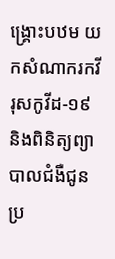ង្គ្រោះបឋម យកសំណាករកវីរុសកូវីដ-១៩ និងពិនិត្យព្យាបាលជំងឺជូនប្រ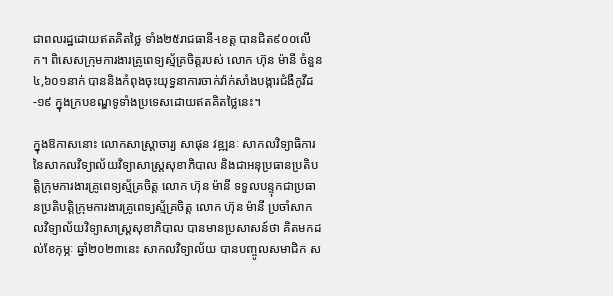ជាពលរដ្ឋដោយឥតគិតថ្លៃ ទាំង២៥រាជធានី-ខេត្ត បានជិត៩០០លើក។ ពិសេសក្រុមការងារគ្រូពេទ្យស្ម័គ្រចិត្តរបស់ លោក ហ៊ុន ម៉ានី ចំនួន ៤,៦០១នាក់ បាននិងកំពុងចុះយុទ្ធនាការចាក់វ៉ាក់សាំងបង្ការជំងឺកូវីដ-១៩ ក្នុងក្របខណ្ឌទូទាំងប្រទេសដោយឥតគិតថ្លៃនេះ។

ក្នុងឱកាសនោះ លោកសាស្ត្រាចារ្យ សាផុន វឌ្ឍនៈ សាកលវិទ្យាធិការនៃសាកលវិទ្យាល័យវិទ្យាសាស្ត្រសុខាភិបាល និងជាអនុប្រធានប្រតិបត្តិក្រុមការងារគ្រូពេទ្យស្ម័គ្រចិត្ត លោក ហ៊ុន ម៉ានី ទទួលបន្ទុកជាប្រធានប្រតិបត្តិក្រុមការងារគ្រូពេទ្យស្ម័គ្រចិត្ត លោក ហ៊ុន ម៉ានី ប្រចាំសាកលវិទ្យាល័យវិទ្យាសាស្ត្រសុខាភិបាល បានមានប្រសាសន៍ថា គិតមកដល់ខែកុម្ភៈ ឆ្នាំ២០២៣នេះ សាកលវិទ្យាល័យ បានបញ្ចូលសមាជិក ស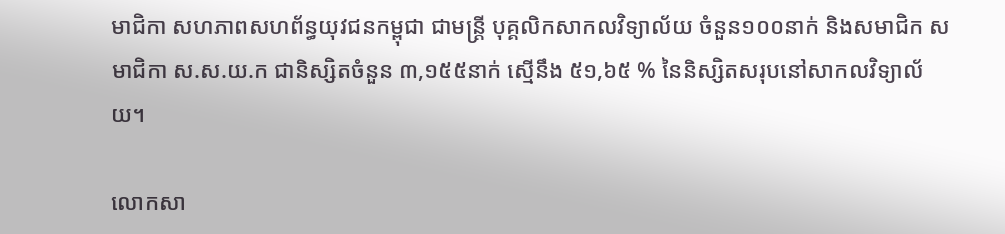មាជិកា សហភាពសហព័ន្ធយុវជនកម្ពុជា ជាមន្ត្រី បុគ្គលិកសាកលវិទ្យាល័យ ចំនួន១០០នាក់ និងសមាជិក សមាជិកា ស.ស.យ.ក ជានិស្សិតចំនួន ៣,១៥៥នាក់ ស្មើនឹង ៥១,៦៥ % នៃនិស្សិតសរុបនៅសាកលវិទ្យាល័យ។

លោកសា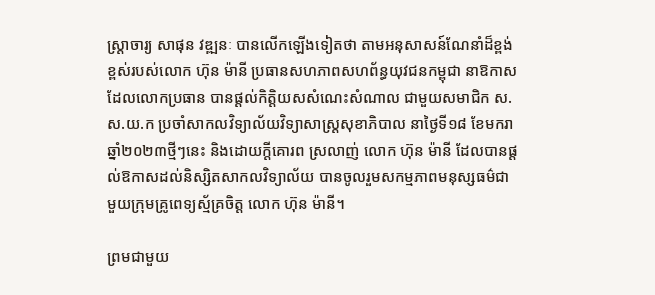ស្ត្រាចារ្យ សាផុន វឌ្ឍនៈ បានលើកឡើងទៀតថា តាមអនុសាសន៍ណែនាំដ៏ខ្ពង់ខ្ពស់របស់លោក ហ៊ុន ម៉ានី ប្រធានសហភាពសហព័ន្ធយុវជនកម្ពុជា នាឱកាសដែលលោកប្រធាន បានផ្ដល់កិត្តិយសសំណេះសំណាល ជាមួយសមាជិក ស.ស.យ.ក ប្រចាំសាកលវិទ្យាល័យវិទ្យាសាស្ត្រសុខាភិបាល នាថ្ងៃទី១៨ ខែមករា ឆ្នាំ២០២៣ថ្មីៗនេះ និងដោយក្តីគោរព ស្រលាញ់ លោក ហ៊ុន ម៉ានី ដែលបានផ្ដល់ឱកាសដល់និស្សិតសាកលវិទ្យាល័យ បានចូលរួមសកម្មភាពមនុស្សធម៌ជាមួយក្រុមគ្រូពេទ្យស្ម័គ្រចិត្ត លោក ហ៊ុន ម៉ានី។

ព្រមជាមួយ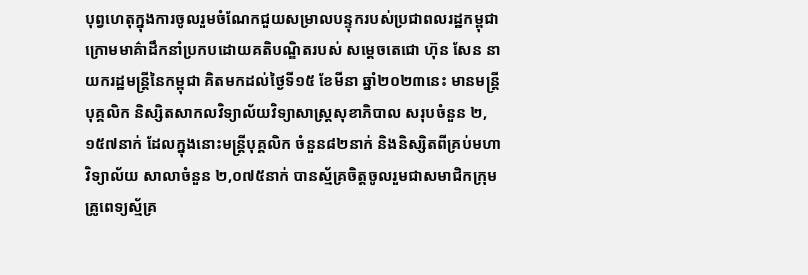បុព្វហេតុក្នុងការចូលរួមចំណែកជួយសម្រាលបន្ទុករបស់ប្រជាពលរដ្ឋកម្ពុជា ក្រោមមាគ៌ាដឹកនាំប្រកបដោយគតិបណ្ឌិតរបស់ សម្តេចតេជោ ហ៊ុន សែន នាយករដ្ឋមន្ត្រីនៃកម្ពុជា គិតមកដល់ថ្ងៃទី១៥ ខែមីនា ឆ្នាំ២០២៣នេះ មានមន្ត្រី បុគ្គលិក និស្សិតសាកលវិទ្យាល័យវិទ្យាសាស្ត្រសុខាភិបាល សរុបចំនួន ២,១៥៧នាក់ ដែលក្នុងនោះមន្ត្រីបុគ្គលិក ចំនួន៨២នាក់ និងនិស្សិតពីគ្រប់មហាវិទ្យាល័យ សាលាចំនួន ២,០៧៥នាក់ បានស្ម័គ្រចិត្តចូលរួមជាសមាជិកក្រុមគ្រូពេទ្យស្ម័គ្រ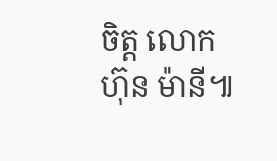ចិត្ត លោក ហ៊ុន ម៉ានី៕